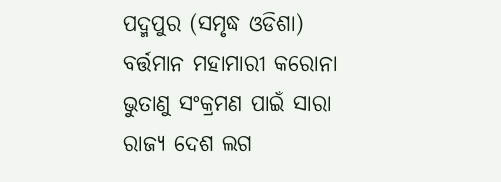ପଦ୍ମପୁର (ସମୃଦ୍ଧ ଓଡିଶା) ବର୍ତ୍ତମାନ ମହାମାରୀ କରୋନା ଭୁତାଣୁ ସଂକ୍ରମଣ ପାଇଁ ସାରା ରାଜ୍ୟ ଦେଶ ଲଗ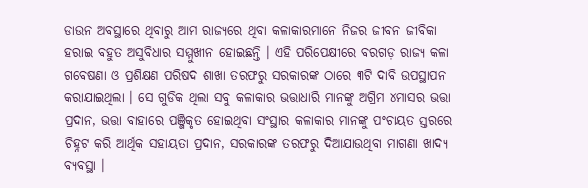ଡାଉନ ଅବସ୍ଥାରେ ଥିବାରୁ ଆମ ରାଜ୍ୟରେ ଥିବା କଳାକାରମାନେ ନିଜର ଜୀବନ ଜୀବିକା ହରାଇ ବହୁତ ଅସୁବିଧାର ସମ୍ମୁଖୀନ ହୋଇଛନ୍ତି । ଏହି ପରିପେକ୍ଷୀରେ ବରଗଡ଼ ରାଜ୍ୟ କଳା ଗବେଷଣା ଓ ପ୍ରଶିକ୍ଷଣ ପରିଷଦ ଶାଖା ତରଫରୁ ସରକାରଙ୍କ ଠାରେ ୩ଟି ଦାବି ଉପସ୍ଥାପନ କରାଯାଇଥିଲା । ସେ ଗୁଡିକ ଥିଲା ସବୁ କଳାକାର ଭତ୍ତାଧାରି ମାନଙ୍କୁ ଅଗ୍ରିମ ୪ମାସର ଭତ୍ତା ପ୍ରଦାନ, ଭତ୍ତା ବାହାରେ ପଞ୍ଜିକୃତ ହୋଇଥିବା ସଂସ୍ଥାର କଳାକାର ମାନଙ୍କୁ ପଂଚାୟତ ସ୍ତରରେ ଚିହ୍ନଟ କରି ଆର୍ଥିକ ସହାୟତା ପ୍ରଦାନ, ସରକାରଙ୍କ ତରଫରୁ ଦିଆଯାଉଥିବା ମାଗଣା ଖାଦ୍ୟ ବ୍ୟବସ୍ଥା ।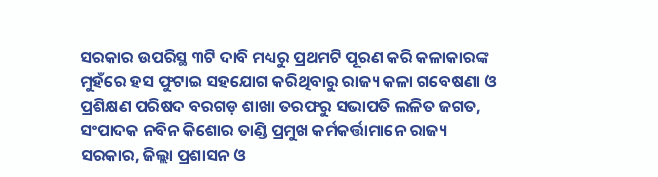ସରକାର ଉପରିସ୍ଥ ୩ଟି ଦାବି ମଧ୍ୟରୁ ପ୍ରଥମଟି ପୂରଣ କରି କଳାକାରଙ୍କ ମୁହଁରେ ହସ ଫୁଟାଇ ସହଯୋଗ କରିଥିବାରୁ ରାଜ୍ୟ କଳା ଗବେଷଣା ଓ ପ୍ରଶିକ୍ଷଣ ପରିଷଦ ବରଗଡ଼ ଶାଖା ତରଫରୁ ସଭାପତି ଲଳିତ ଜଗତ, ସଂପାଦକ ନବିନ କିଶୋର ତାଣ୍ଡି ପ୍ରମୁଖ କର୍ମକର୍ତ୍ତାମାନେ ରାଜ୍ୟ ସରକାର, ଜିଲ୍ଲା ପ୍ରଶାସନ ଓ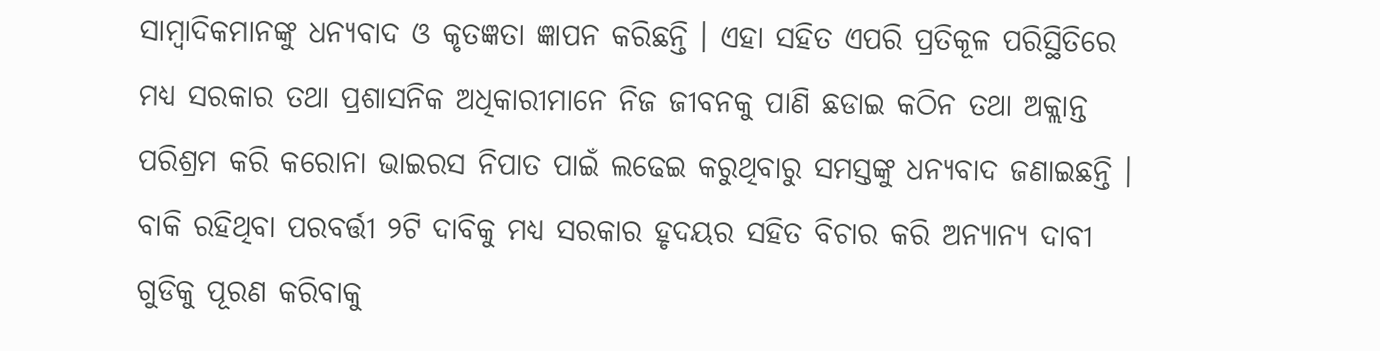ସାମ୍ବାଦିକମାନଙ୍କୁ ଧନ୍ୟବାଦ ଓ କୃତଜ୍ଞତା ଜ୍ଞାପନ କରିଛନ୍ତି । ଏହା ସହିତ ଏପରି ପ୍ରତିକୂଳ ପରିସ୍ଥିତିରେ ମଧ୍ୟ ସରକାର ତଥା ପ୍ରଶାସନିକ ଅଧିକାରୀମାନେ ନିଜ ଜୀବନକୁ ପାଣି ଛଡାଇ କଠିନ ତଥା ଅକ୍ଲାନ୍ତ ପରିଶ୍ରମ କରି କରୋନା ଭାଇରସ ନିପାତ ପାଇଁ ଲଢେଇ କରୁଥିବାରୁ ସମସ୍ତଙ୍କୁ ଧନ୍ୟବାଦ ଜଣାଇଛନ୍ତି । ବାକି ରହିଥିବା ପରବର୍ତ୍ତୀ ୨ଟି ଦାବିକୁ ମଧ୍ୟ ସରକାର ହୃଦୟର ସହିତ ବିଚାର କରି ଅନ୍ୟାନ୍ୟ ଦାବୀ ଗୁଡିକୁ ପୂରଣ କରିବାକୁ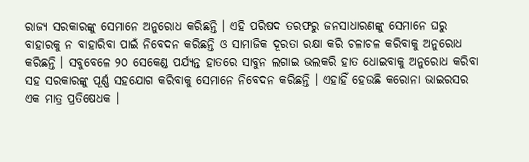ରାଜ୍ୟ ସରକାରଙ୍କୁ ସେମାନେ ଅନୁରୋଧ କରିଛନ୍ତି । ଏହି ପରିଷଦ ତରଫରୁ ଜନସାଧାରଣଙ୍କୁ ସେମାନେ ଘରୁ ବାହାରକୁ ନ ବାହାରିବା ପାଇଁ ନିବେଦନ କରିଛନ୍ତି ଓ ସାମାଜିକ ଦୂରତା ରକ୍ଷା କରି ଚଳାଚଳ କରିବାକୁ ଅନୁରୋଧ କରିଛନ୍ତି । ସବୁବେଳେ ୨୦ ସେକେଣ୍ଡ ପର୍ଯ୍ୟନ୍ତ ହାତରେ ସାବୁନ ଲଗାଇ ଭଲକରି ହାତ ଧୋଇବାକୁ ଅନୁରୋଧ କରିବା ସହ ସରକାରଙ୍କୁ ପୂର୍ଣ୍ଣ ସହଯୋଗ କରିବାକୁ ସେମାନେ ନିବେଦନ କରିଛନ୍ତି । ଏହାହିଁ ହେଉଛି କରୋନା ଭାଇରସର ଏକ ମାତ୍ର ପ୍ରତିଷେଧକ ।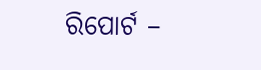ରିପୋର୍ଟ –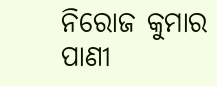ନିରୋଜ କୁମାର ପାଣୀ